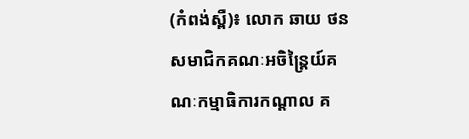(កំពង់ស្ពឺ)៖ លោក ឆាយ ថន សមាជិកគណៈអចិន្ត្រៃយ៍គណៈកម្មាធិការកណ្តាល គ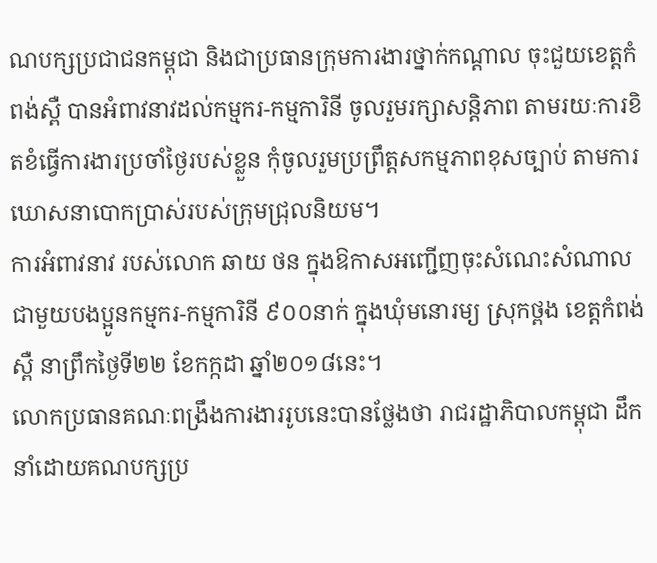ណបក្សប្រជាជនកម្ពុជា និងជាប្រធានក្រុមការងារថ្នាក់កណ្តាល ចុះជួយខេត្តកំពង់ស្ពឺ បានអំពាវនាវដល់កម្មករ-កម្មការិនី ចូលរួមរក្សាសន្តិភាព តាមរយៈការខិតខំធ្វើការងារប្រចាំថ្ងៃរបស់ខ្លួន កុំចូលរួមប្រព្រឹត្តសកម្មភាពខុសច្បាប់ តាមការឃោសនាបោកប្រាស់របស់ក្រុមជ្រុលនិយម។
ការអំពាវនាវ របស់លោក ឆាយ ថន ក្នុងឱកាសអញ្ជើញចុះសំណេះសំណាល ជាមួយបងប្អូនកម្មករ-កម្មការិនី ៩០០នាក់ ក្នុងឃុំមនោរម្យ ស្រុកថ្ពង ខេត្តកំពង់ស្ពឺ នាព្រឹកថ្ងៃទី២២ ខែកក្កដា ឆ្នាំ២០១៨នេះ។
លោកប្រធានគណៈពង្រឹងការងាររូបនេះបានថ្លែងថា រាជរដ្ឋាភិបាលកម្ពុជា ដឹកនាំដោយគណបក្សប្រ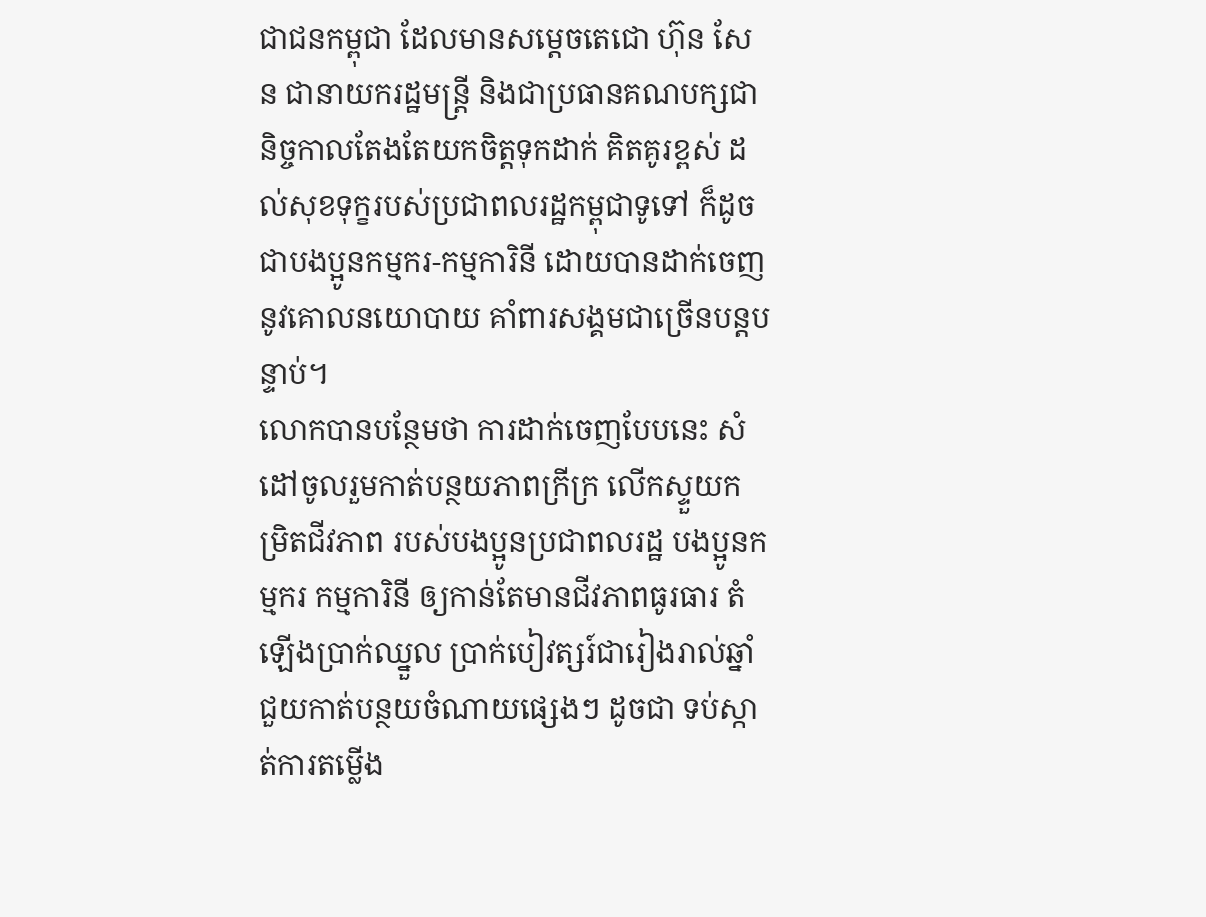ជាជនកម្ពុជា ដែលមានសម្តេចតេជោ ហ៊ុន សែន ជានាយករដ្ឋមន្ត្រី និងជាប្រធានគណបក្សជានិច្ចកាលតែងតែយកចិត្តទុកដាក់ គិតគូរខ្ពស់ ដល់សុខទុក្ខរបស់ប្រជាពលរដ្ឋកម្ពុជាទូទៅ ក៏ដូចជាបងប្អូនកម្មករ-កម្មការិនី ដោយបានដាក់ចេញនូវគោលនយោបាយ គាំពារសង្គមជាច្រើនបន្តបន្ទាប់។
លោកបានបន្ថែមថា ការដាក់ចេញបែបនេះ សំដៅចូលរួមកាត់បន្ថយភាពក្រីក្រ លើកស្ទួយកម្រិតជីវភាព របស់បងប្អូនប្រជាពលរដ្ឋ បងប្អូនកម្មករ កម្មការិនី ឲ្យកាន់តែមានជីវភាពធូរធារ តំឡើងប្រាក់ឈ្នួល ប្រាក់បៀវត្សរ៍ជារៀងរាល់ឆ្នាំ ជួយកាត់បន្ថយចំណាយផ្សេងៗ ដូចជា ទប់ស្កាត់ការតម្លេីង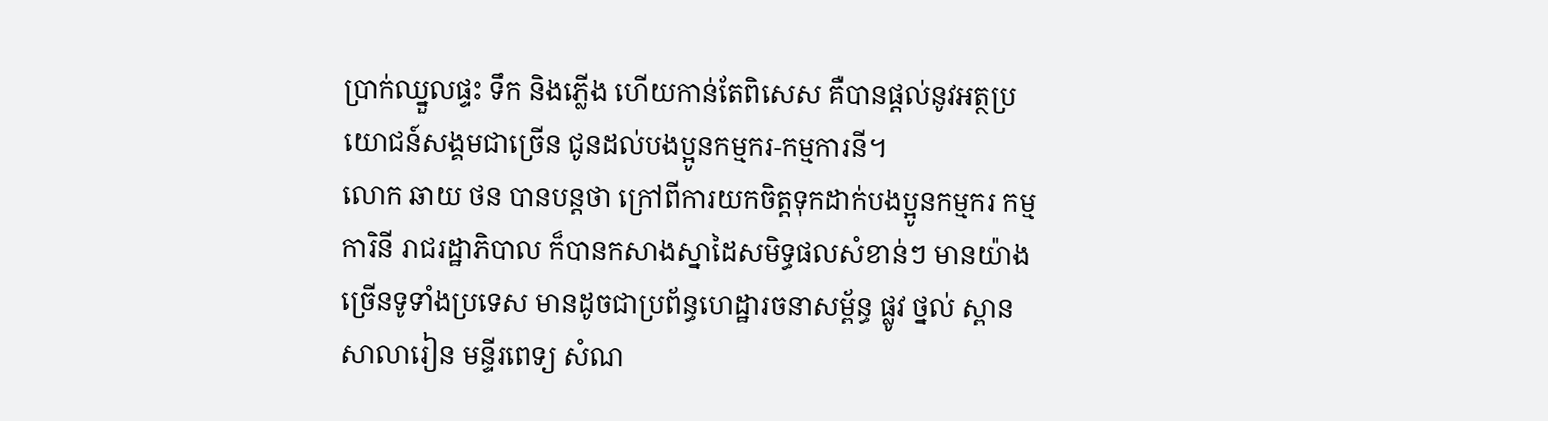ប្រាក់ឈ្នួលផ្ទះ ទឹក និងភ្លើង ហើយកាន់តែពិសេស គឺបានផ្តល់នូវអត្ថប្រយោជន៍សង្គមជាច្រើន ជូនដល់បងប្អូនកម្មករ-កម្មការនី។
លោក ឆាយ ថន បានបន្តថា ក្រៅពីការយកចិត្តទុកដាក់បងប្អូនកម្មករ កម្មការិនី រាជរដ្ឋាភិបាល ក៏បានកសាងស្នាដៃសមិទ្ធផលសំខាន់ៗ មានយ៉ាងច្រើនទូទាំងប្រទេស មានដូចជាប្រព័ន្ធហេដ្ឋារចនាសម្ព័ន្ធ ផ្លូវ ថ្នល់ ស្ពាន សាលារៀន មន្ទីរពេទ្យ សំណ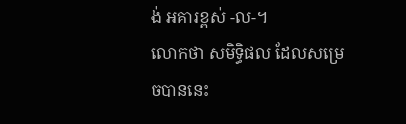ង់ អគារខ្ពស់ -ល-។
លោកថា សមិទ្ធិផល ដែលសម្រេចបាននេះ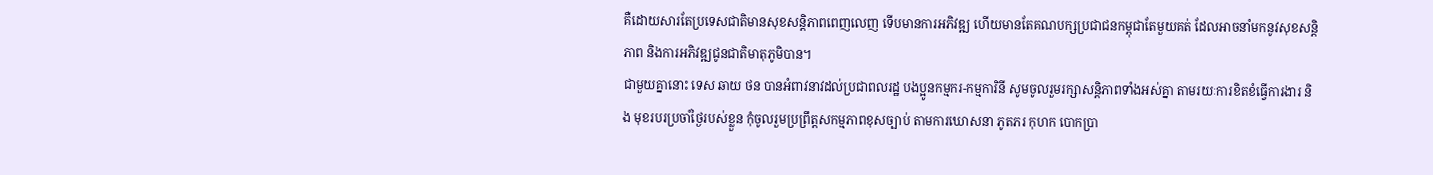គឺដោយសារតែប្រទេសជាតិមានសុខសន្តិភាពពេញលេញ ទើបមានការអភិវឌ្ឍ ហើយមានតែគណបក្សប្រជាជនកម្ពុជាតែមួយគត់ ដែលអាចនាំមកនូវសុខសន្តិភាព និងការអភិវឌ្ឍជូនជាតិមាតុភូមិបាន។
ជាមួយគ្នានោះ ទេស ឆាយ ថន បានអំពាវនាវដល់ប្រជាពលរដ្ឋ បងប្អូនកម្មករ-កម្មការិនី សូមចូលរួមរក្សាសន្តិភាពទាំងអស់គ្នា តាមរយៈការខិតខំធ្វើការងារ និង មុខរបរប្រចាំថ្ងៃរបស់ខ្លួន កុំចូលរួមប្រព្រឹត្តសកម្មភាពខុសច្បាប់ តាមការឃោសនា ភូតភរ កុហក បោកប្រា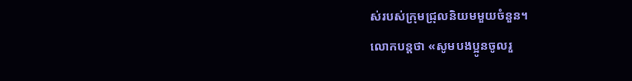ស់របស់ក្រុមជ្រុលនិយមមួយចំនួន។
លោកបន្ដថា «សូមបងប្អូនចូលរួ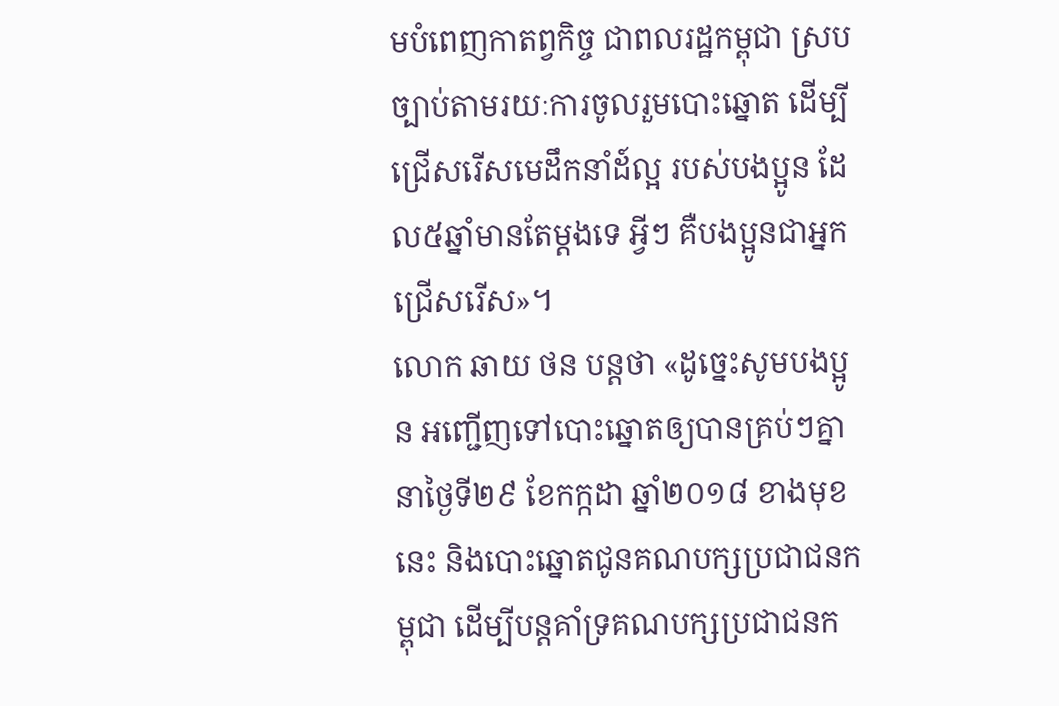មបំពេញកាតព្វកិច្ច ជាពលរដ្ឋកម្ពុជា ស្របច្បាប់តាមរយៈការចូលរួមបោះឆ្នោត ដើម្បីជ្រើសរើសមេដឹកនាំដ៍ល្អ របស់បងប្អូន ដែល៥ឆ្នាំមានតែម្តងទេ អ្វីៗ គឺបងប្អូនជាអ្នកជ្រើសរើស»។
លោក ឆាយ ថន បន្តថា «ដូច្នេះសូមបងប្អូន អញ្ជើញទៅបោះឆ្នោតឲ្យបានគ្រប់ៗគ្នា នាថ្ងៃទី២៩ ខែកក្កដា ឆ្នាំ២០១៨ ខាងមុខនេះ និងបោះឆ្នោតជូនគណបក្សប្រជាជនកម្ពុជា ដើម្បីបន្តគាំទ្រគណបក្សប្រជាជនក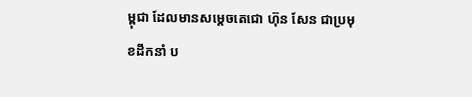ម្ពុជា ដែលមានសម្តេចតេជោ ហ៊ុន សែន ជាប្រមុខដឹកនាំ ប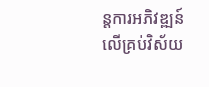ន្តការអភិវឌ្ឍន៍លើគ្រប់វិស័យ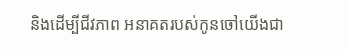និងដើម្បីជីវភាព អនាគតរបស់កូនចៅយើងជា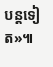បន្តទៀត»៕